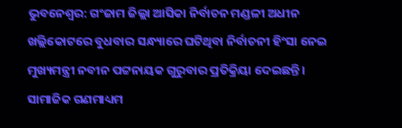ଭୁବନେଶ୍ୱର: ଗଂଜାମ ଜିଲ୍ଲା ଆସିକା ନିର୍ବାଚନ ମଣ୍ଡଳୀ ଅଧୀନ ଖଲ୍ଲିକୋଟରେ ବୁଧବାର ସନ୍ଧ୍ୟାରେ ଘଟିଥିବା ନିର୍ବାଚନୀ ହିଂସା ନେଇ ମୁଖ୍ୟମନ୍ତ୍ରୀ ନବୀନ ପଟ୍ଟନାୟକ ଗୁରୁବାର ପ୍ରତିକ୍ରିୟା ଦେଇଛନ୍ତି । ସାମାଜିକ ଗଣମାଧ୍ୟମ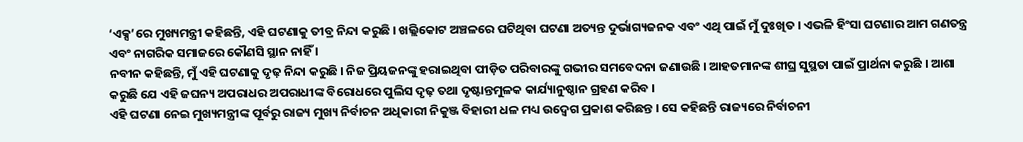‘ଏକ୍ସ’ରେ ମୁଖ୍ୟମନ୍ତ୍ରୀ କହିଛନ୍ତି, ଏହି ଘଟଣାକୁ ତୀବ୍ର ନିନ୍ଦା କରୁଛି । ଖଲ୍ଲିକୋଟ ଅଞ୍ଚଳରେ ଘଟିଥିବା ଘଟଣା ଅତ୍ୟନ୍ତ ଦୁର୍ଭାଗ୍ୟଜନକ ଏବଂ ଏଥି ପାଇଁ ମୁଁ ଦୁଃଖିତ । ଏଭଳି ହିଂସା ଘଟଣାର ଆମ ଗଣତନ୍ତ୍ର ଏବଂ ନାଗରିକ ସମାଜରେ କୌଣସି ସ୍ଥାନ ନାହିଁ ।
ନବୀନ କହିଛନ୍ତି, ମୁଁ ଏହି ଘଟଣାକୁ ଦୃଢ଼ ନିନ୍ଦା କରୁଛି । ନିଜ ପ୍ରିୟଜନଙ୍କୁ ହରାଇଥିବା ପୀଡ଼ିତ ପରିବାରଙ୍କୁ ଗଭୀର ସମବେଦନା ଜଣାଉଛି । ଆହତମାନଙ୍କ ଶୀଘ୍ର ସୁସ୍ଥତା ପାଇଁ ପ୍ରାର୍ଥନା କରୁଛି । ଆଶା କରୁଛି ଯେ ଏହି ଜଘନ୍ୟ ଅପରାଧର ଅପରାଧୀଙ୍କ ବିରୋଧରେ ପୁଲିସ ଦୃଢ଼ ତଥା ଦୃଷ୍ଟାନ୍ତମୁଳକ କାର୍ଯ୍ୟାନୁଷ୍ଠାନ ଗ୍ରହଣ କରିବ ।
ଏହି ଘଟଣା ନେଇ ମୁଖ୍ୟମନ୍ତ୍ରୀଙ୍କ ପୂର୍ବରୁ ରାଜ୍ୟ ମୁଖ୍ୟ ନିର୍ବାଚନ ଅଧିକାରୀ ନିକୁଞ୍ଜ ବିହାରୀ ଧଳ ମଧ୍ୟ ଉଦ୍ବେଗ ପ୍ରକାଶ କରିଛନ୍ତ । ସେ କହିଛନ୍ତି ରାଜ୍ୟରେ ନିର୍ବାଚନୀ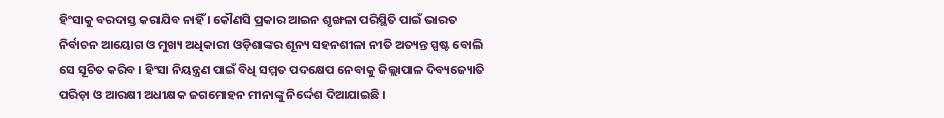ହିଂସାକୁ ବରଦାସ୍ତ କରାଯିବ ନାହିଁ । କୌଣସି ପ୍ରକାର ଆଇନ ଶୃଙ୍ଖଳା ପରିସ୍ଥିତି ପାଇଁ ଭାରତ ନିର୍ବାଚନ ଆୟୋଗ ଓ ମୁଖ୍ୟ ଅଧିକାରୀ ଓଡ଼ିଶାଙ୍କର ଶୂନ୍ୟ ସହନଶୀଳା ନୀତି ଅତ୍ୟନ୍ତ ସ୍ପଷ୍ଟ ବୋଲି ସେ ସୂଚିତ କରିବ । ହିଂସା ନିୟନ୍ତ୍ରଣ ପାଇଁ ବିଧି ସମ୍ମତ ପଦକ୍ଷେପ ନେବାକୁ ଜିଲ୍ଲାପାଳ ଦିବ୍ୟଜ୍ୟୋତି ପରିଡ଼ା ଓ ଆରକ୍ଷୀ ଅଧୀକ୍ଷକ ଜଗମୋହନ ମୀନାଙ୍କୁ ନିର୍ଦ୍ଦେଶ ଦିଆଯାଇଛି ।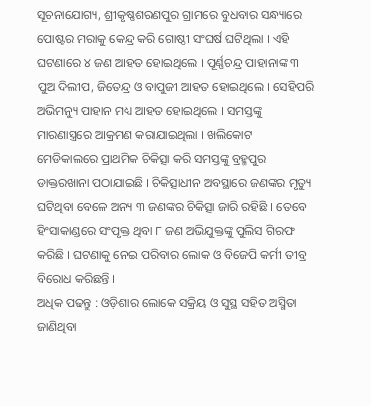ସୂଚନାଯୋଗ୍ୟ, ଶ୍ରୀକୃଷ୍ଣଶରଣପୁର ଗ୍ରାମରେ ବୁଧବାର ସନ୍ଧ୍ୟାରେ ପୋଷ୍ଟର ମରାକୁ କେନ୍ଦ୍ର କରି ଗୋଷ୍ଠୀ ସଂଘର୍ଷ ଘଟିଥିଲା । ଏହି ଘଟଣାରେ ୪ ଜଣ ଆହତ ହୋଇଥିଲେ । ପୂର୍ଣ୍ଣଚନ୍ଦ୍ର ପାହାନାଙ୍କ ୩ ପୁଅ ଦିଲୀପ, ଜିତେନ୍ଦ୍ର ଓ ବାପୁଜୀ ଆହତ ହୋଇଥିଲେ । ସେହିପରି ଅଭିମନ୍ୟୁ ପାହାନ ମଧ୍ୟ ଆହତ ହୋଇଥିଲେ । ସମସ୍ତଙ୍କୁ ମାରଣାସ୍ତ୍ରରେ ଆକ୍ରମଣ କରାଯାଇଥିଲା । ଖଲିକୋଟ ମେଡିକାଲରେ ପ୍ରାଥମିକ ଚିକିତ୍ସା କରି ସମସ୍ତଙ୍କୁ ବ୍ରହ୍ମପୁର ଡାକ୍ତରଖାନା ପଠାଯାଇଛି । ଚିକିତ୍ସାଧୀନ ଅବସ୍ଥାରେ ଜଣଙ୍କର ମୃତ୍ୟୁ ଘଟିଥିବା ବେଳେ ଅନ୍ୟ ୩ ଜଣଙ୍କର ଚିକିତ୍ସା ଜାରି ରହିଛି । ତେବେ ହିଂସାକାଣ୍ଡରେ ସଂପୃକ୍ତ ଥିବା ୮ ଜଣ ଅଭିଯୁକ୍ତଙ୍କୁ ପୁଲିସ ଗିରଫ କରିଛି । ଘଟଣାକୁ ନେଇ ପରିବାର ଲୋକ ଓ ବିଜେପି କର୍ମୀ ତୀବ୍ର ବିରୋଧ କରିଛନ୍ତି ।
ଅଧିକ ପଢନ୍ତୁ : ଓଡ଼ିଶାର ଲୋକେ ସକ୍ରିୟ ଓ ସୁସ୍ଥ ସହିତ ଅସ୍ମିତା ଜାଣିଥିବା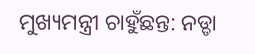ମୁଖ୍ୟମନ୍ତ୍ରୀ ଚାହୁଁଛନ୍ତ: ନଡ୍ଡା